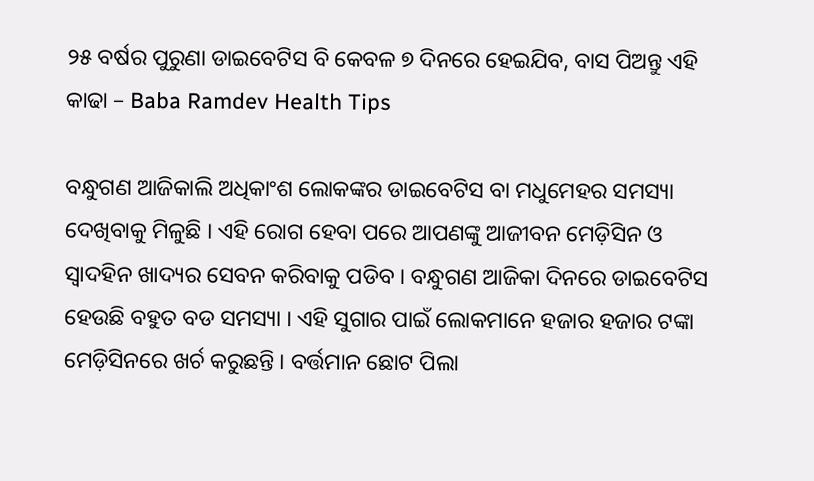୨୫ ବର୍ଷର ପୁରୁଣା ଡାଇବେଟିସ ବି କେବଳ ୭ ଦିନରେ ହେଇଯିବ, ବାସ ପିଅନ୍ତୁ ଏହି କାଢା – Baba Ramdev Health Tips

ବନ୍ଧୁଗଣ ଆଜିକାଲି ଅଧିକାଂଶ ଲୋକଙ୍କର ଡାଇବେଟିସ ବା ମଧୁମେହର ସମସ୍ୟା ଦେଖିବାକୁ ମିଳୁଛି । ଏହି ରୋଗ ହେବା ପରେ ଆପଣଙ୍କୁ ଆଜୀବନ ମେଡ଼ିସିନ ଓ ସ୍ଵାଦହିନ ଖାଦ୍ୟର ସେବନ କରିବାକୁ ପଡିବ । ବନ୍ଧୁଗଣ ଆଜିକା ଦିନରେ ଡାଇବେଟିସ ହେଉଛି ବହୁତ ବଡ ସମସ୍ୟା । ଏହି ସୁଗାର ପାଇଁ ଲୋକମାନେ ହଜାର ହଜାର ଟଙ୍କା ମେଡ଼ିସିନରେ ଖର୍ଚ କରୁଛନ୍ତି । ବର୍ତ୍ତମାନ ଛୋଟ ପିଲା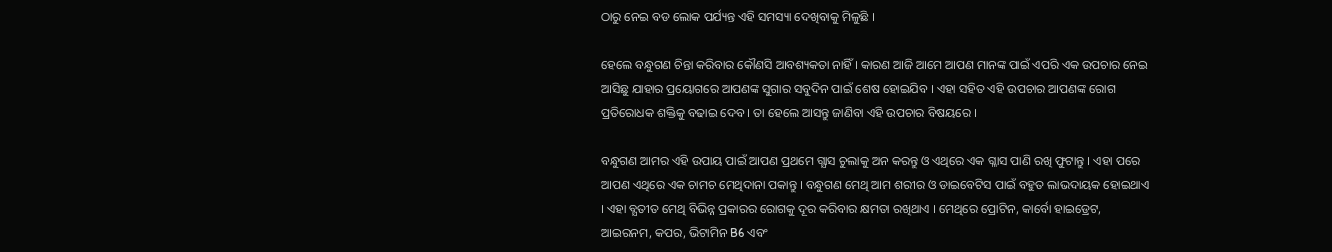ଠାରୁ ନେଇ ବଡ ଲୋକ ପର୍ଯ୍ୟନ୍ତ ଏହି ସମସ୍ୟା ଦେଖିବାକୁ ମିଳୁଛି ।

ହେଲେ ବନ୍ଧୁଗଣ ଚିନ୍ତା କରିବାର କୌଣସି ଆବଶ୍ୟକତା ନାହିଁ । କାରଣ ଆଜି ଆମେ ଆପଣ ମାନଙ୍କ ପାଇଁ ଏପରି ଏକ ଉପଚାର ନେଇ ଆସିଛୁ ଯାହାର ପ୍ରୟୋଗରେ ଆପଣଙ୍କ ସୁଗାର ସବୁଦିନ ପାଇଁ ଶେଷ ହୋଇଯିବ । ଏହା ସହିତ ଏହି ଉପଚାର ଆପଣଙ୍କ ରୋଗ ପ୍ରତିରୋଧକ ଶକ୍ତିକୁ ବଢାଇ ଦେବ । ତା ହେଲେ ଆସନ୍ତୁ ଜାଣିବା ଏହି ଉପଚାର ବିଷୟରେ ।

ବନ୍ଧୁଗଣ ଆମର ଏହି ଉପାୟ ପାଇଁ ଆପଣ ପ୍ରଥମେ ଗ୍ଯାସ ଚୁଲାକୁ ଅନ କରନ୍ତୁ ଓ ଏଥିରେ ଏକ ଗ୍ଳାସ ପାଣି ରଖି ଫୁଟାନ୍ତୁ । ଏହା ପରେ ଆପଣ ଏଥିରେ ଏକ ଚାମଚ ମେଥିଦାନା ପକାନ୍ତୁ । ବନ୍ଧୁଗଣ ମେଥି ଆମ ଶରୀର ଓ ଡାଇବେଟିସ ପାଇଁ ବହୁତ ଲାଭଦାୟକ ହୋଇଥାଏ । ଏହା ବ୍ଯତୀତ ମେଥି ବିଭିନ୍ନ ପ୍ରକାରର ରୋଗକୁ ଦୂର କରିବାର କ୍ଷମତା ରଖିଥାଏ । ମେଥିରେ ପ୍ରୋଟିନ, କାର୍ବୋ ହାଇଡ୍ରେଟ, ଆଇରନମ, କପର, ଭିଟାମିନ B6 ଏବଂ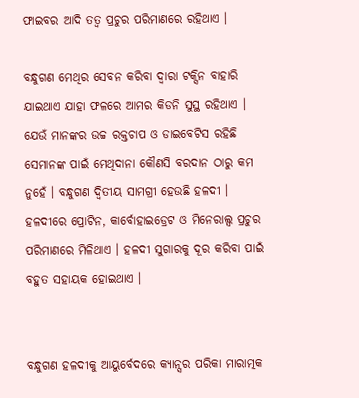ଫାଇବର ଆଦି ତତ୍ଵ ପ୍ରଚୁର ପରିମାଣରେ ରହିଥାଏ ।

ବନ୍ଧୁଗଣ ମେଥିର ସେବନ କରିବା ଦ୍ଵାରା ଟକ୍ସିନ ବାହାରି ଯାଇଥାଏ ଯାହା ଫଳରେ ଆମର କିଡନି ସୁସ୍ଥ ରହିଥାଏ । ଯେଉଁ ମାନଙ୍କର ଉଚ୍ଚ ରକ୍ତଚାପ ଓ ଡାଇବେଟିସ ରହିଛି ସେମାନଙ୍କ ପାଇଁ ମେଥିଦାନା କୌଣସି ବରଦାନ ଠାରୁ କମ ନୁହେଁ । ବନ୍ଧୁଗଣ ଦ୍ଵିତୀୟ ସାମଗ୍ରୀ ହେଉଛି ହଳଦୀ । ହଳଦୀରେ ପ୍ରୋଟିନ, କାର୍ବୋହାଇଡ୍ରେଟ ଓ ମିନେରାଲ୍ସ ପ୍ରଚୁର ପରିମାଣରେ ମିଳିଥାଏ । ହଳଦୀ ସୁଗାରକୁ ଦୂର କରିବା ପାଇଁ ବହୁତ ସହାୟକ ହୋଇଥାଏ ।


ବନ୍ଧୁଗଣ ହଳଦୀକୁ ଆୟୁର୍ବେଦରେ କ୍ୟାନ୍ସର ପରିକା ମାରାତ୍ମକ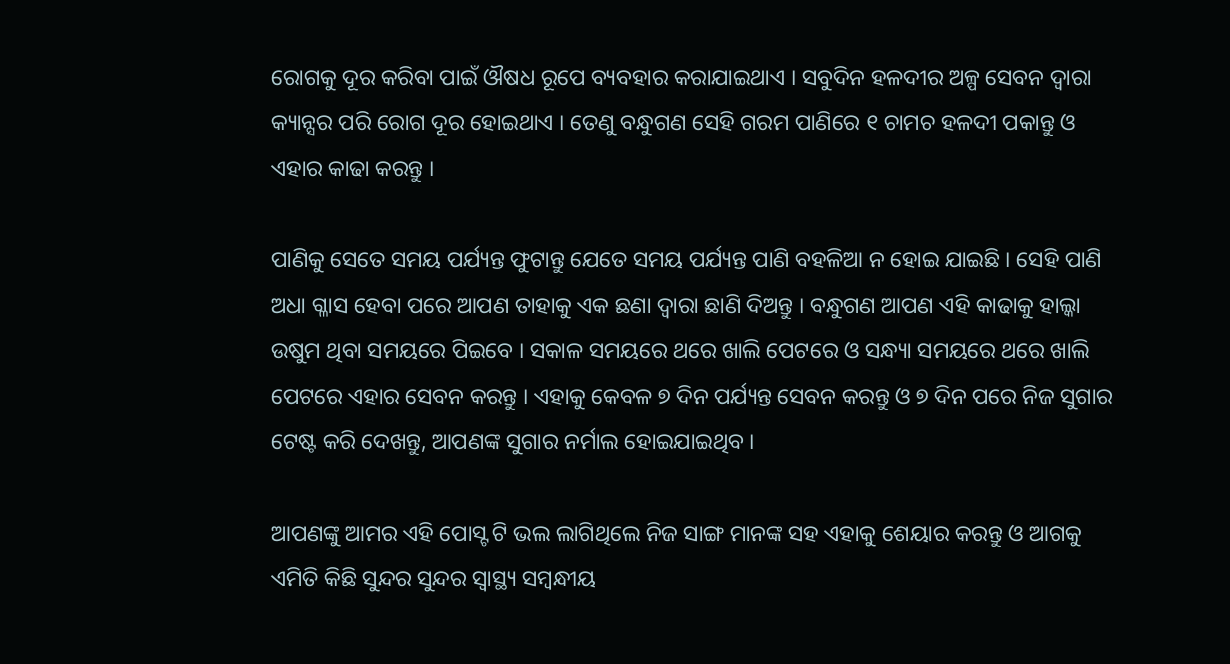ରୋଗକୁ ଦୂର କରିବା ପାଇଁ ଔଷଧ ରୂପେ ବ୍ୟବହାର କରାଯାଇଥାଏ । ସବୁଦିନ ହଳଦୀର ଅଳ୍ପ ସେବନ ଦ୍ଵାରା କ୍ୟାନ୍ସର ପରି ରୋଗ ଦୂର ହୋଇଥାଏ । ତେଣୁ ବନ୍ଧୁଗଣ ସେହି ଗରମ ପାଣିରେ ୧ ଚାମଚ ହଳଦୀ ପକାନ୍ତୁ ଓ ଏହାର କାଢା କରନ୍ତୁ ।

ପାଣିକୁ ସେତେ ସମୟ ପର୍ଯ୍ୟନ୍ତ ଫୁଟାନ୍ତୁ ଯେତେ ସମୟ ପର୍ଯ୍ୟନ୍ତ ପାଣି ବହଳିଆ ନ ହୋଇ ଯାଇଛି । ସେହି ପାଣି ଅଧା ଗ୍ଳାସ ହେବା ପରେ ଆପଣ ତାହାକୁ ଏକ ଛଣା ଦ୍ଵାରା ଛାଣି ଦିଅନ୍ତୁ । ବନ୍ଧୁଗଣ ଆପଣ ଏହି କାଢାକୁ ହାଲ୍କା ଉଷୁମ ଥିବା ସମୟରେ ପିଇବେ । ସକାଳ ସମୟରେ ଥରେ ଖାଲି ପେଟରେ ଓ ସନ୍ଧ୍ୟା ସମୟରେ ଥରେ ଖାଲି ପେଟରେ ଏହାର ସେବନ କରନ୍ତୁ । ଏହାକୁ କେବଳ ୭ ଦିନ ପର୍ଯ୍ୟନ୍ତ ସେବନ କରନ୍ତୁ ଓ ୭ ଦିନ ପରେ ନିଜ ସୁଗାର ଟେଷ୍ଟ କରି ଦେଖନ୍ତୁ, ଆପଣଙ୍କ ସୁଗାର ନର୍ମାଲ ହୋଇଯାଇଥିବ ।

ଆପଣଙ୍କୁ ଆମର ଏହି ପୋସ୍ଟ ଟି ଭଲ ଲାଗିଥିଲେ ନିଜ ସାଙ୍ଗ ମାନଙ୍କ ସହ ଏହାକୁ ଶେୟାର କରନ୍ତୁ ଓ ଆଗକୁ ଏମିତି କିଛି ସୁନ୍ଦର ସୁନ୍ଦର ସ୍ୱାସ୍ଥ୍ୟ ସମ୍ବନ୍ଧୀୟ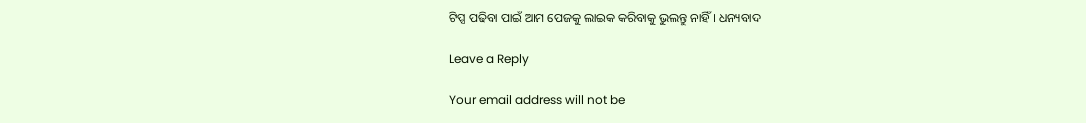ଟିପ୍ସ ପଢିବା ପାଇଁ ଆମ ପେଜକୁ ଲାଇକ କରିବାକୁ ଭୁଲନ୍ତୁ ନାହିଁ । ଧନ୍ୟବାଦ

Leave a Reply

Your email address will not be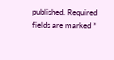published. Required fields are marked *